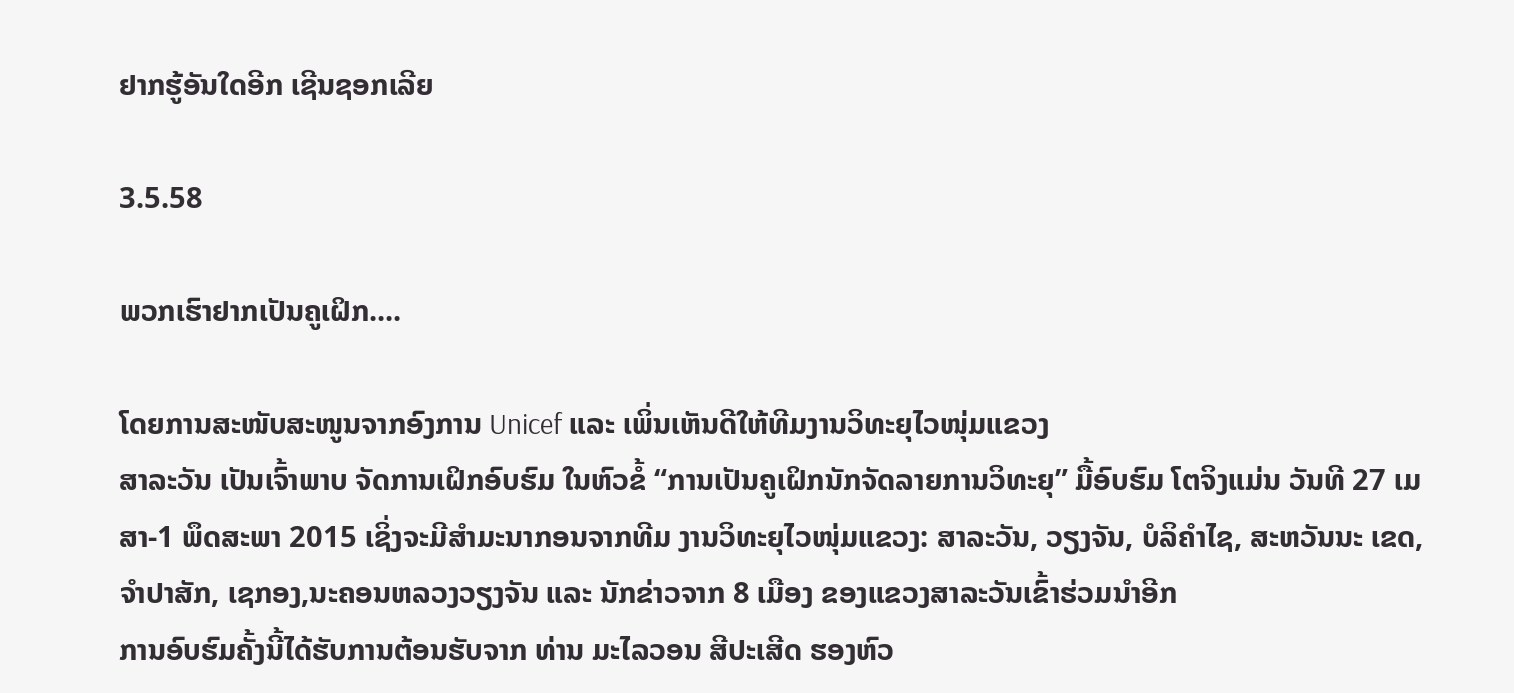ຢາກຮູ້ອັນໃດອີກ ເຊີນຊອກເລີຍ

3.5.58

ພວກເຮົາຢາກເປັນຄູເຝິກ....

ໂດຍການສະໜັບສະໜູນຈາກອົງການ Unicef ແລະ ເພິ່ນເຫັນດີໃຫ້ທີມງານວິທະຍຸໄວໜຸ່ມແຂວງ
ສາລະວັນ ເປັນເຈົ້າພາບ ຈັດການເຝິກອົບຮົມ ໃນຫົວຂໍ້ “ການເປັນຄູເຝິກນັກຈັດລາຍການວິທະຍຸ” ມື້ອົບຮົມ ໂຕຈິງແມ່ນ ວັນທີ 27 ເມສາ-1 ພຶດສະພາ 2015 ເຊິ່ງຈະມີສຳມະນາກອນຈາກທີມ ງານວິທະຍຸໄວໜຸ່ມແຂວງ: ສາລະວັນ, ວຽງຈັນ, ບໍລິຄຳໄຊ, ສະຫວັນນະ ເຂດ,ຈຳປາສັກ, ເຊກອງ,ນະຄອນຫລວງວຽງຈັນ ແລະ ນັກຂ່າວຈາກ 8 ເມືອງ ຂອງແຂວງສາລະວັນເຂົ້າຮ່ວມນຳອີກ
ການອົບຮົມຄັ້ງນີ້ໄດ້ຮັບການຕ້ອນຮັບຈາກ ທ່ານ ມະໄລວອນ ສີປະເສີດ ຮອງຫົວ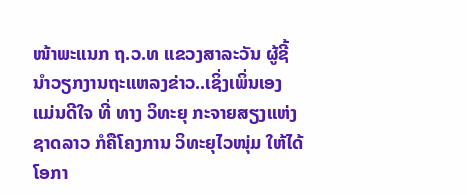ໜ້າພະແນກ ຖ.ວ.ທ ແຂວງສາລະວັນ ຜູ້ຊີ້ນຳວຽກງານຖະແຫລງຂ່າວ..ເຊິ່ງເພິ່ນເອງ ແມ່ນດີໃຈ ທີ່ ທາງ ວິທະຍຸ ກະຈາຍສຽງແຫ່ງຊາດລາວ ກໍຄືໂຄງການ ວິທະຍຸໄວໜຸ່ມ ໃຫ້ໄດ້ໂອກາ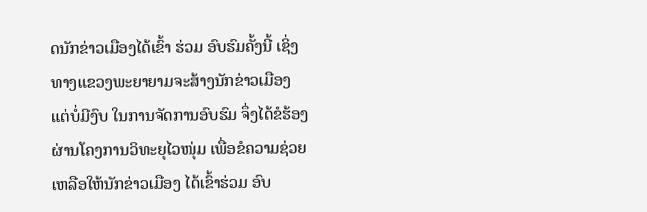ດນັກຂ່າວເມືອງໄດ້ເຂົ້າ ຮ່ວມ ອົບຮົມຄັ້ງນີ້ ເຊິ່ງທາງແຂວງພະຍາຍາມຈະສ້າງນັກຂ່າວເມືອງ ແຕ່ບໍ່ມີງົບ ໃນການຈັດການອົບຮົມ ຈຶ່ງໄດ້ຂໍຮ້ອງຜ່ານໂຄງການວິທະຍຸໄວໜຸ່ມ ເພື່ອຂໍຄວາມຊ່ວຍເຫລືອໃຫ້ນັກຂ່າວເມືອງ ໄດ້ເຂົ້າຮ່ວມ ອົບ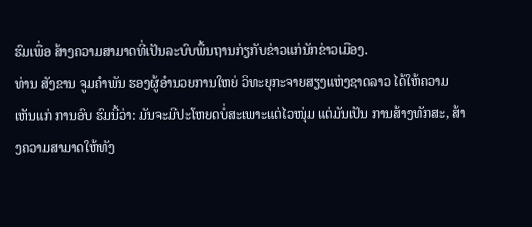ຮົມເພື່ອ ສ້າງຄວາມສາມາດທີ່ເປັນລະບົບພື້ນຖານກ່ຽກັບຂ່າວແກ່ນັກຂ່າວເມືອງ.
ທ່ານ ສັງຂານ ຈູມຄຳພັນ ຮອງຜູ້ອຳນວຍການໃຫຍ່ ວິທະຍຸກະຈາຍສຽງແຫ່ງຊາດລາວ ໄດ້ໃຫ້ຄວາມເຫັນແກ່ ການອົບ ຮົມນີ້ວ່າ: ມັນຈະມີປະໂຫຍດບໍ່ສະເພາະແຕ່ໄວໜຸ່ມ ແຕ່ມັນເປັນ ການສ້າງທັກສະ, ສ້າງຄວາມສາມາດໃຫ້ທັງ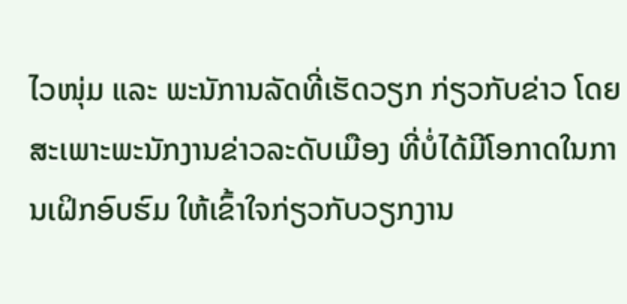ໄວໜຸ່ມ ແລະ ພະນັການລັດທີ່ເຮັດວຽກ ກ່ຽວກັບຂ່າວ ໂດຍສະເພາະພະນັກງານຂ່າວລະດັບເມືອງ ທີ່ບໍ່ໄດ້ມີໂອກາດໃນການເຝິກອົບຮົມ ໃຫ້ເຂົ້າໃຈກ່ຽວກັບວຽກງານ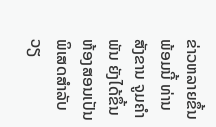ຂ່າວຫລາຍຂຶ້ນ
ພ້ອມນີ້ ທ່ານ ສັງຂານ ຈູມຄຳພັນ ຍັງໄດ້ຂຶ້ນຫ້ອງສອນເປັນພິເສດສຳລັບວຽ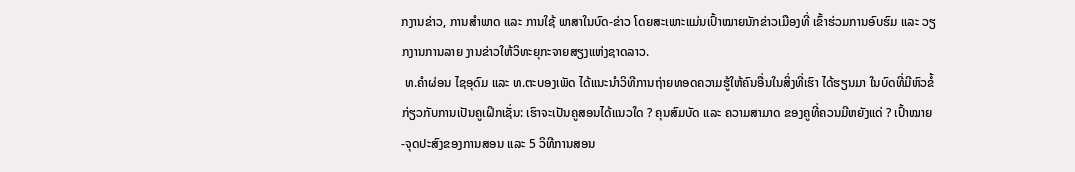ກງານຂ່າວ, ການສຳພາດ ແລະ ການໃຊ້ ພາສາໃນບົດ-ຂ່າວ ໂດຍສະເພາະແມ່ນເປົ້າໝາຍນັກຂ່າວເມືອງທີ່ ເຂົ້າຮ່ວມການອົບຮົມ ແລະ ວຽກງານການລາຍ ງານຂ່າວໃຫ້ວິທະຍຸກະຈາຍສຽງແຫ່ງຊາດລາວ.
 ທ.ຄຳຜ່ອນ ໄຊອຸດົມ ແລະ ທ.ຕະບອງເພັດ ໄດ້ແນະນຳວິທີການຖ່າຍທອດຄວາມຮູ້ໃຫ້ຄົນອື່ນໃນສິ່ງທີ່ເຮົາ ໄດ້ຮຽນມາ ໃນບົດທີ່ມີຫົວຂໍ້ກ່ຽວກັບການເປັນຄູເຝິກເຊັ່ນ: ເຮົາຈະເປັນຄູສອນໄດ້ແນວໃດ ? ຄຸນສົມບັດ ແລະ ຄວາມສາມາດ ຂອງຄູທີ່ຄວນມີຫຍັງແດ່ ? ເປົ້າໝາຍ-ຈຸດປະສົງຂອງການສອນ ແລະ 5 ວິທີການສອນ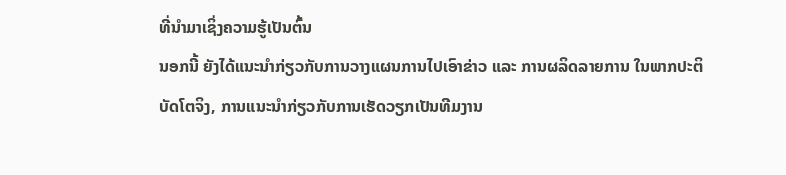ທີ່ນຳມາເຊິ່ງຄວາມຮູ້ເປັນຕົ້ນ
ນອກນີ້ ຍັງໄດ້ແນະນຳກ່ຽວກັບການວາງແຜນການໄປເອົາຂ່າວ ແລະ ການຜລິດລາຍການ ໃນພາກປະຕິບັດໂຕຈິງ, ການແນະນຳກ່ຽວກັບການເຮັດວຽກເປັນທີມງານ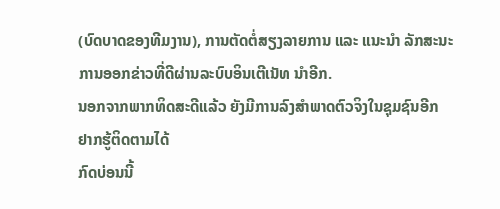(ບົດບາດຂອງທີມງານ), ການຕັດຕໍ່ສຽງລາຍການ ແລະ ແນະນຳ ລັກສະນະການອອກຂ່າວທີ່ດີຜ່ານລະບົບອິນເຕີເນັທ ນຳອີກ.
ນອກຈາກພາກທິດສະດີແລ້ວ ຍັງມີການລົງສຳພາດຕົວຈິງໃນຊຸມຊົນອີກ
ຢາກຮູ້ຕິດຕາມໄດ້
ກົດບ່ອນນີ້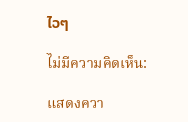ໄວໆ

ไม่มีความคิดเห็น:

แสดงควา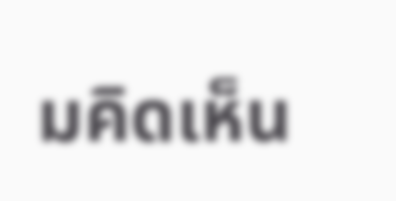มคิดเห็น